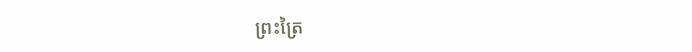ព្រះត្រៃ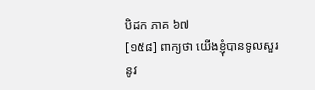បិដក ភាគ ៦៧
[១៥៨] ពាក្យថា យើងខ្ញុំបានទូលសួរនូវ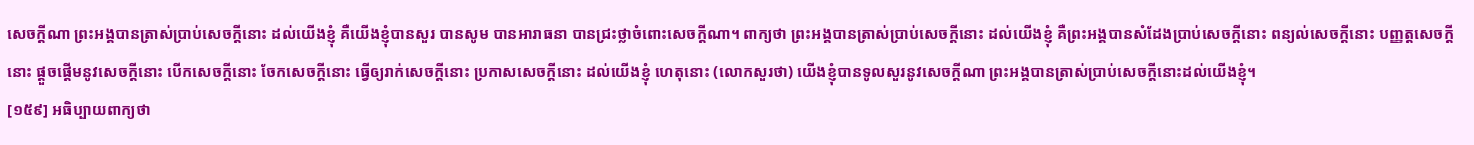សេចក្តីណា ព្រះអង្គបានត្រាស់ប្រាប់សេចក្តីនោះ ដល់យើងខ្ញុំ គឺយើងខ្ញុំបានសួរ បានសូម បានអារាធនា បានជ្រះថ្លាចំពោះសេចក្តីណា។ ពាក្យថា ព្រះអង្គបានត្រាស់ប្រាប់សេចក្តីនោះ ដល់យើងខ្ញុំ គឺព្រះអង្គបានសំដែងប្រាប់សេចក្តីនោះ ពន្យល់សេចក្តីនោះ បញ្ញត្តសេចក្តីនោះ ផ្តួចផ្តើមនូវសេចក្តីនោះ បើកសេចក្តីនោះ ចែកសេចក្តីនោះ ធ្វើឲ្យរាក់សេចក្តីនោះ ប្រកាសសេចក្តីនោះ ដល់យើងខ្ញុំ ហេតុនោះ (លោកសួរថា) យើងខ្ញុំបានទូលសួរនូវសេចក្តីណា ព្រះអង្គបានត្រាស់ប្រាប់សេចក្តីនោះដល់យើងខ្ញុំ។
[១៥៩] អធិប្បាយពាក្យថា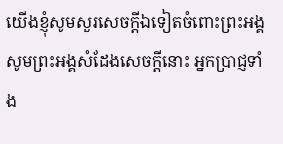យើងខ្ញុំសូមសួរសេចក្តីឯទៀតចំពោះព្រះអង្គ សូមព្រះអង្គសំដែងសេចក្តីនោះ អ្នកប្រាជ្ញទាំង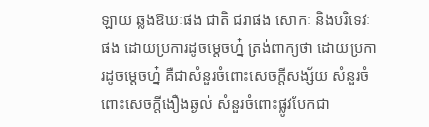ឡាយ ឆ្លងឱឃៈផង ជាតិ ជរាផង សោកៈ និងបរិទេវៈផង ដោយប្រការដូចម្តេចហ្ន៎ ត្រង់ពាក្យថា ដោយប្រការដូចម្តេចហ្ន៎ គឺជាសំនួរចំពោះសេចក្តីសង្ស័យ សំនួរចំពោះសេចក្តីងឿងឆ្ងល់ សំនួរចំពោះផ្លូវបែកជា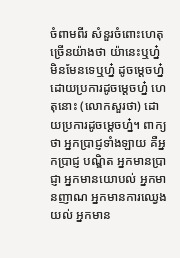ចំពាមពីរ សំនួរចំពោះហេតុច្រើនយ៉ាងថា យ៉ានេះឬហ្ន៎ មិនមែនទេឬហ្ន៎ ដូចម្តេចហ្ន៎ ដោយប្រការដូចម្តេចហ្ន៎ ហេតុនោះ (លោកសួរថា) ដោយប្រការដូចម្តេចហ្ន៎។ ពាក្យថា អ្នកប្រាជ្ញទាំងឡាយ គឺអ្នកប្រាជ្ញ បណ្ឌិត អ្នកមានប្រាជ្ញា អ្នកមានយោបល់ អ្នកមានញាណ អ្នកមានការឈ្វេងយល់ អ្នកមាន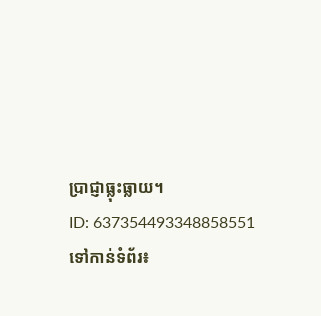ប្រាជ្ញាធ្លុះធ្លាយ។
ID: 637354493348858551
ទៅកាន់ទំព័រ៖